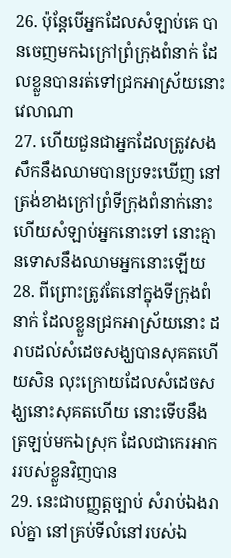26. ប៉ុន្តែបើអ្នកដែលសំឡាប់គេ បានចេញមកឯក្រៅព្រំក្រុងពំនាក់ ដែលខ្លួនបានរត់ទៅជ្រកអាស្រ័យនោះវេលាណា
27. ហើយជួនជាអ្នកដែលត្រូវសងសឹកនឹងឈាមបានប្រទះឃើញ នៅត្រង់ខាងក្រៅព្រំទីក្រុងពំនាក់នោះ ហើយសំឡាប់អ្នកនោះទៅ នោះគ្មានទោសនឹងឈាមអ្នកនោះឡើយ
28. ពីព្រោះត្រូវតែនៅក្នុងទីក្រុងពំនាក់ ដែលខ្លួនជ្រកអាស្រ័យនោះ ដរាបដល់សំដេចសង្ឃបានសុគតហើយសិន លុះក្រោយដែលសំដេចសង្ឃនោះសុគតហើយ នោះទើបនឹងត្រឡប់មកឯស្រុក ដែលជាកេរអាកររបស់ខ្លួនវិញបាន
29. នេះជាបញ្ញត្តច្បាប់ សំរាប់ឯងរាល់គ្នា នៅគ្រប់ទីលំនៅរបស់ឯ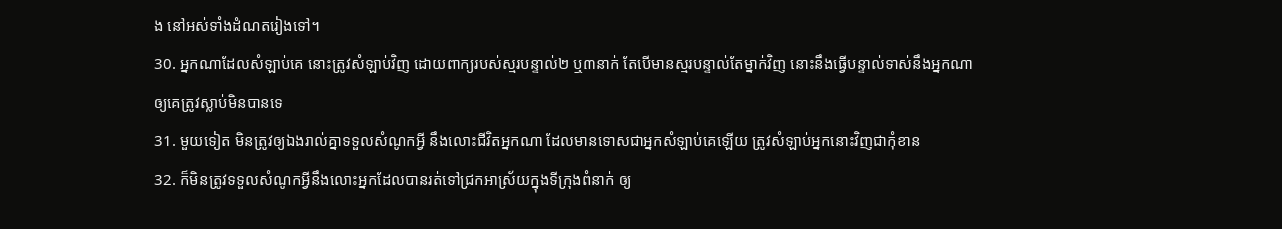ង នៅអស់ទាំងដំណតរៀងទៅ។
30. អ្នកណាដែលសំឡាប់គេ នោះត្រូវសំឡាប់វិញ ដោយពាក្យរបស់ស្មរបន្ទាល់២ ឬ៣នាក់ តែបើមានស្មរបន្ទាល់តែម្នាក់វិញ នោះនឹងធ្វើបន្ទាល់ទាស់នឹងអ្នកណាឲ្យគេត្រូវស្លាប់មិនបានទេ
31. មួយទៀត មិនត្រូវឲ្យឯងរាល់គ្នាទទួលសំណូកអ្វី នឹងលោះជីវិតអ្នកណា ដែលមានទោសជាអ្នកសំឡាប់គេឡើយ ត្រូវសំឡាប់អ្នកនោះវិញជាកុំខាន
32. ក៏មិនត្រូវទទួលសំណូកអ្វីនឹងលោះអ្នកដែលបានរត់ទៅជ្រកអាស្រ័យក្នុងទីក្រុងពំនាក់ ឲ្យ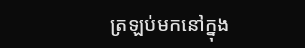ត្រឡប់មកនៅក្នុង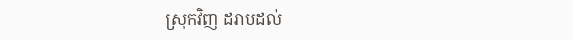ស្រុកវិញ ដរាបដល់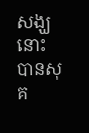សង្ឃនោះបានសុគ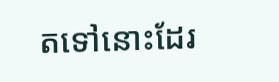តទៅនោះដែរ